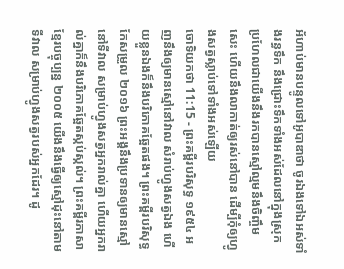អ័ហាប់មានបន្ទូលទៅអូបាឌាថា ចូរឯងទៅឯអស់ទាំងរន្ធទឹក នឹងជ្រោះទឹកទាំងអស់ដែលនៅក្នុងស្រុក ប្រហែលជាយើងនឹងរកបានស្មៅល្មមនឹងចិញ្ចឹមសេះ ហើយនឹងលាកាត់ឲ្យរស់នៅបាន ដើម្បីកុំឲ្យហ្វូងសត្វស្លាប់ទៅទាំងអស់ឡើយ
ចោទិយកថា 11:15 - ព្រះគម្ពីរបរិសុទ្ធ ១៩៥៤ អញនឹងឲ្យមានស្មៅនៅវាល សំរាប់ហ្វូងសត្វឯង ហើយខ្លួនឯងក៏នឹងបរិភោគឆ្អែតផង។ ព្រះគម្ពីរបរិសុទ្ធកែសម្រួល ២០១៦ ព្រះអង្គនឹងប្រទានឲ្យមានស្មៅនៅទីវាល សម្រាប់ហ្វូងសត្វអ្នករាល់គ្នា ហើយអ្នករាល់គ្នាក៏នឹងបរិភោគឆ្អែតស្កប់ស្កល់។ ព្រះគម្ពីរភាសាខ្មែរបច្ចុប្បន្ន ២០០៥ យើងនឹងធ្វើឲ្យស្មៅដុះនៅតាមទីវាល សម្រាប់ហ្វូងសត្វរបស់អ្នកដែរ។ ដូ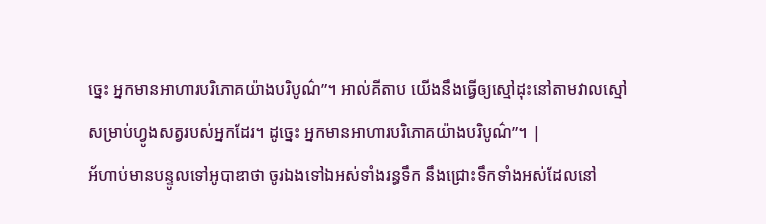ច្នេះ អ្នកមានអាហារបរិភោគយ៉ាងបរិបូណ៌”។ អាល់គីតាប យើងនឹងធ្វើឲ្យស្មៅដុះនៅតាមវាលស្មៅ សម្រាប់ហ្វូងសត្វរបស់អ្នកដែរ។ ដូច្នេះ អ្នកមានអាហារបរិភោគយ៉ាងបរិបូណ៌”។ |
អ័ហាប់មានបន្ទូលទៅអូបាឌាថា ចូរឯងទៅឯអស់ទាំងរន្ធទឹក នឹងជ្រោះទឹកទាំងអស់ដែលនៅ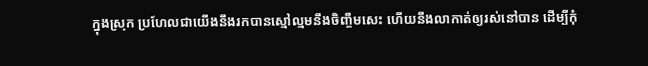ក្នុងស្រុក ប្រហែលជាយើងនឹងរកបានស្មៅល្មមនឹងចិញ្ចឹមសេះ ហើយនឹងលាកាត់ឲ្យរស់នៅបាន ដើម្បីកុំ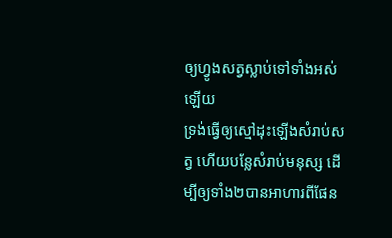ឲ្យហ្វូងសត្វស្លាប់ទៅទាំងអស់ឡើយ
ទ្រង់ធ្វើឲ្យស្មៅដុះឡើងសំរាប់សត្វ ហើយបន្លែសំរាប់មនុស្ស ដើម្បីឲ្យទាំង២បានអាហារពីផែន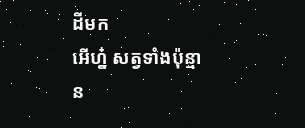ដីមក
អើហ្ន៎ សត្វទាំងប៉ុន្មាន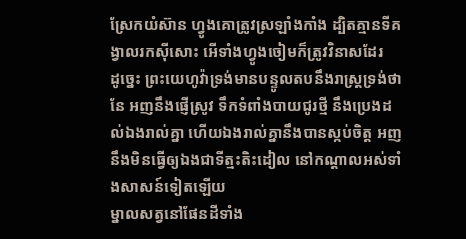ស្រែកយំស៊ាន ហ្វូងគោត្រូវស្រឡាំងកាំង ដ្បិតគ្មានទីគង្វាលរកស៊ីសោះ អើទាំងហ្វូងចៀមក៏ត្រូវវិនាសដែរ
ដូច្នេះ ព្រះយេហូវ៉ាទ្រង់មានបន្ទូលតបនឹងរាស្ត្រទ្រង់ថា នែ អញនឹងផ្ញើស្រូវ ទឹកទំពាំងបាយជូរថ្មី នឹងប្រេងដល់ឯងរាល់គ្នា ហើយឯងរាល់គ្នានឹងបានស្កប់ចិត្ត អញនឹងមិនធ្វើឲ្យឯងជាទីត្មះតិះដៀល នៅកណ្តាលអស់ទាំងសាសន៍ទៀតឡើយ
ម្នាលសត្វនៅផែនដីទាំង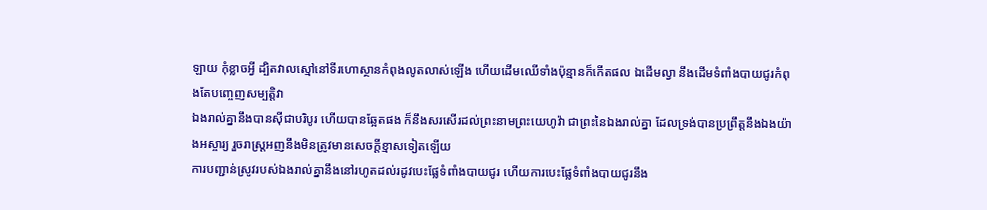ឡាយ កុំខ្លាចអ្វី ដ្បិតវាលស្មៅនៅទីរហោស្ថានកំពុងលូតលាស់ឡើង ហើយដើមឈើទាំងប៉ុន្មានក៏កើតផល ឯដើមល្វា នឹងដើមទំពាំងបាយជូរកំពុងតែបញ្ចេញសម្បត្តិវា
ឯងរាល់គ្នានឹងបានស៊ីជាបរិបូរ ហើយបានឆ្អែតផង ក៏នឹងសរសើរដល់ព្រះនាមព្រះយេហូវ៉ា ជាព្រះនៃឯងរាល់គ្នា ដែលទ្រង់បានប្រព្រឹត្តនឹងឯងយ៉ាងអស្ចារ្យ រួចរាស្ត្រអញនឹងមិនត្រូវមានសេចក្ដីខ្មាសទៀតឡើយ
ការបញ្ជាន់ស្រូវរបស់ឯងរាល់គ្នានឹងនៅរហូតដល់រដូវបេះផ្លែទំពាំងបាយជូរ ហើយការបេះផ្លែទំពាំងបាយជូរនឹង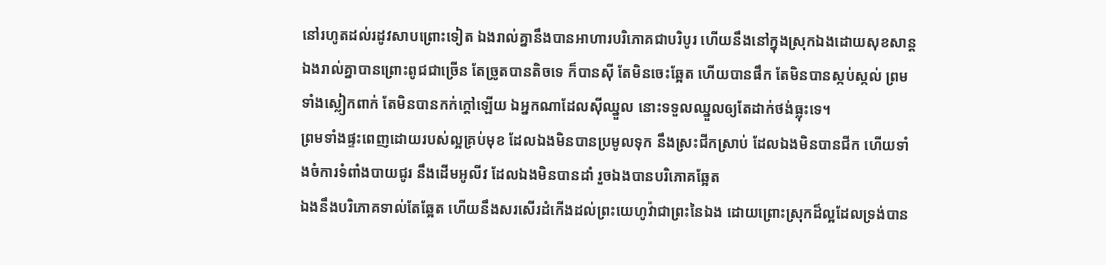នៅរហូតដល់រដូវសាបព្រោះទៀត ឯងរាល់គ្នានឹងបានអាហារបរិភោគជាបរិបូរ ហើយនឹងនៅក្នុងស្រុកឯងដោយសុខសាន្ត
ឯងរាល់គ្នាបានព្រោះពូជជាច្រើន តែច្រូតបានតិចទេ ក៏បានស៊ី តែមិនចេះឆ្អែត ហើយបានផឹក តែមិនបានស្កប់ស្កល់ ព្រមទាំងស្លៀកពាក់ តែមិនបានកក់ក្តៅឡើយ ឯអ្នកណាដែលស៊ីឈ្នួល នោះទទួលឈ្នួលឲ្យតែដាក់ថង់ធ្លុះទេ។
ព្រមទាំងផ្ទះពេញដោយរបស់ល្អគ្រប់មុខ ដែលឯងមិនបានប្រមូលទុក នឹងស្រះជីកស្រាប់ ដែលឯងមិនបានជីក ហើយទាំងចំការទំពាំងបាយជូរ នឹងដើមអូលីវ ដែលឯងមិនបានដាំ រួចឯងបានបរិភោគឆ្អែត
ឯងនឹងបរិភោគទាល់តែឆ្អែត ហើយនឹងសរសើរដំកើងដល់ព្រះយេហូវ៉ាជាព្រះនៃឯង ដោយព្រោះស្រុកដ៏ល្អដែលទ្រង់បាន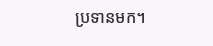ប្រទានមក។